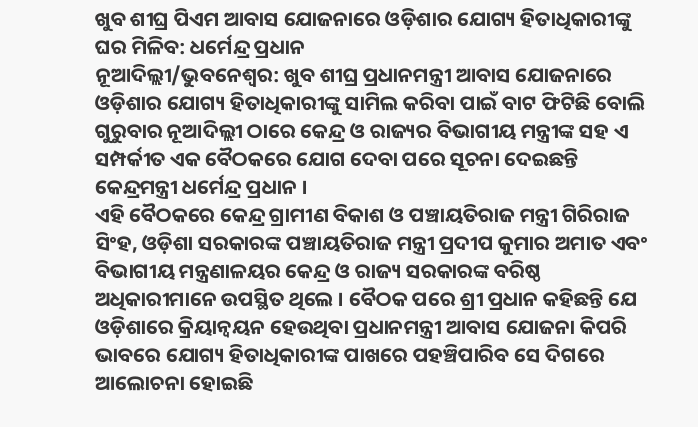ଖୁବ ଶୀଘ୍ର ପିଏମ ଆବାସ ଯୋଜନାରେ ଓଡ଼ିଶାର ଯୋଗ୍ୟ ହିତାଧିକାରୀଙ୍କୁ ଘର ମିଳିବ: ଧର୍ମେନ୍ଦ୍ର ପ୍ରଧାନ
ନୂଆଦିଲ୍ଲୀ/ଭୁବନେଶ୍ୱର: ଖୁବ ଶୀଘ୍ର ପ୍ରଧାନମନ୍ତ୍ରୀ ଆବାସ ଯୋଜନାରେ ଓଡ଼ିଶାର ଯୋଗ୍ୟ ହିତାଧିକାରୀଙ୍କୁ ସାମିଲ କରିବା ପାଇଁ ବାଟ ଫିଟିଛି ବୋଲି ଗୁରୁବାର ନୂଆଦିଲ୍ଲୀ ଠାରେ କେନ୍ଦ୍ର ଓ ରାଜ୍ୟର ବିଭାଗୀୟ ମନ୍ତ୍ରୀଙ୍କ ସହ ଏ ସମ୍ପର୍କୀତ ଏକ ବୈଠକରେ ଯୋଗ ଦେବା ପରେ ସୂଚନା ଦେଇଛନ୍ତି କେନ୍ଦ୍ରମନ୍ତ୍ରୀ ଧର୍ମେନ୍ଦ୍ର ପ୍ରଧାନ ।
ଏହି ବୈଠକରେ କେନ୍ଦ୍ର ଗ୍ରାମୀଣ ବିକାଶ ଓ ପଞ୍ଚାୟତିରାଜ ମନ୍ତ୍ରୀ ଗିରିରାଜ ସିଂହ, ଓଡ଼ିଶା ସରକାରଙ୍କ ପଞ୍ଚାୟତିରାଜ ମନ୍ତ୍ରୀ ପ୍ରଦୀପ କୁମାର ଅମାତ ଏବଂ ବିଭାଗୀୟ ମନ୍ତ୍ରଣାଳୟର କେନ୍ଦ୍ର ଓ ରାଜ୍ୟ ସରକାରଙ୍କ ବରିଷ୍ଠ ଅଧିକାରୀମାନେ ଉପସ୍ଥିତ ଥିଲେ । ବୈଠକ ପରେ ଶ୍ରୀ ପ୍ରଧାନ କହିଛନ୍ତି ଯେ ଓଡ଼ିଶାରେ କ୍ରିୟାନ୍ୱୟନ ହେଉଥିବା ପ୍ରଧାନମନ୍ତ୍ରୀ ଆବାସ ଯୋଜନା କିପରି ଭାବରେ ଯୋଗ୍ୟ ହିତାଧିକାରୀଙ୍କ ପାଖରେ ପହଞ୍ଚିପାରିବ ସେ ଦିଗରେ ଆଲୋଚନା ହୋଇଛି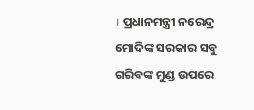। ପ୍ରଧାନମନ୍ତ୍ରୀ ନରେନ୍ଦ୍ର ମୋଦିଙ୍କ ସରକାର ସବୁ ଗରିବଙ୍କ ମୁଣ୍ଡ ଉପରେ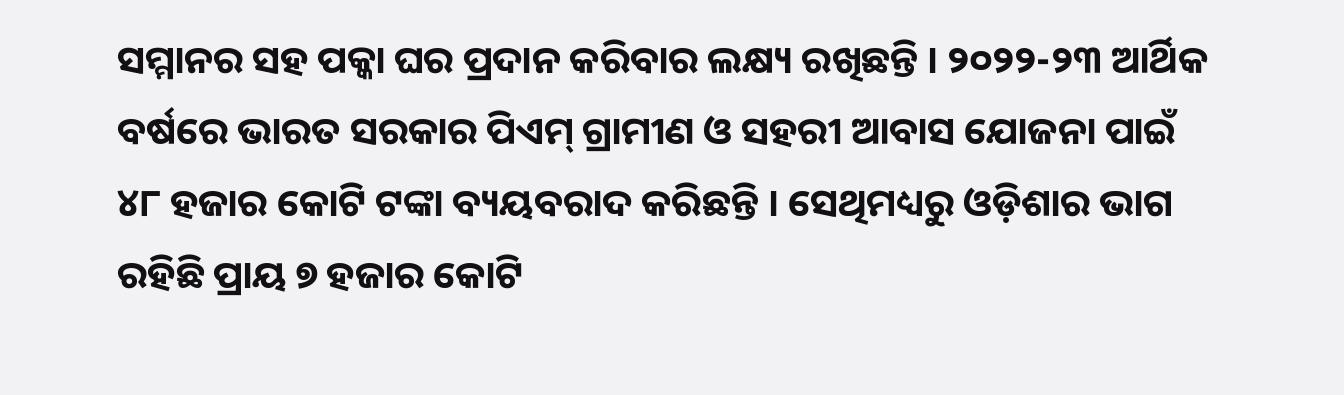ସମ୍ମାନର ସହ ପକ୍କା ଘର ପ୍ରଦାନ କରିବାର ଲକ୍ଷ୍ୟ ରଖିଛନ୍ତି । ୨୦୨୨-୨୩ ଆର୍ଥିକ ବର୍ଷରେ ଭାରତ ସରକାର ପିଏମ୍ ଗ୍ରାମୀଣ ଓ ସହରୀ ଆବାସ ଯୋଜନା ପାଇଁ ୪୮ ହଜାର କୋଟି ଟଙ୍କା ବ୍ୟୟବରାଦ କରିଛନ୍ତି । ସେଥିମଧ୍ୟରୁ ଓଡ଼ିଶାର ଭାଗ ରହିଛି ପ୍ରାୟ ୭ ହଜାର କୋଟି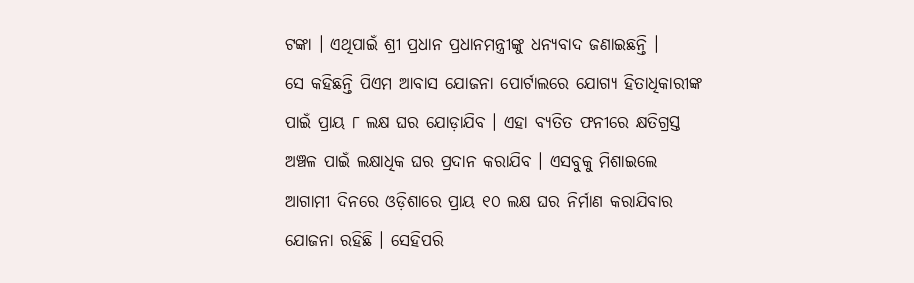ଟଙ୍କା । ଏଥିପାଇଁ ଶ୍ରୀ ପ୍ରଧାନ ପ୍ରଧାନମନ୍ତ୍ରୀଙ୍କୁ ଧନ୍ୟବାଦ ଜଣାଇଛନ୍ତି ।
ସେ କହିଛନ୍ତି ପିଏମ ଆବାସ ଯୋଜନା ପୋର୍ଟାଲରେ ଯୋଗ୍ୟ ହିତାଧିକାରୀଙ୍କ ପାଇଁ ପ୍ରାୟ ୮ ଲକ୍ଷ ଘର ଯୋଡ଼ାଯିବ । ଏହା ବ୍ୟତିତ ଫନୀରେ କ୍ଷତିଗ୍ରସ୍ତ ଅଞ୍ଚଳ ପାଇଁ ଲକ୍ଷାଧିକ ଘର ପ୍ରଦାନ କରାଯିବ । ଏସବୁକୁ ମିଶାଇଲେ ଆଗାମୀ ଦିନରେ ଓଡ଼ିଶାରେ ପ୍ରାୟ ୧୦ ଲକ୍ଷ ଘର ନିର୍ମାଣ କରାଯିବାର ଯୋଜନା ରହିଛି । ସେହିପରି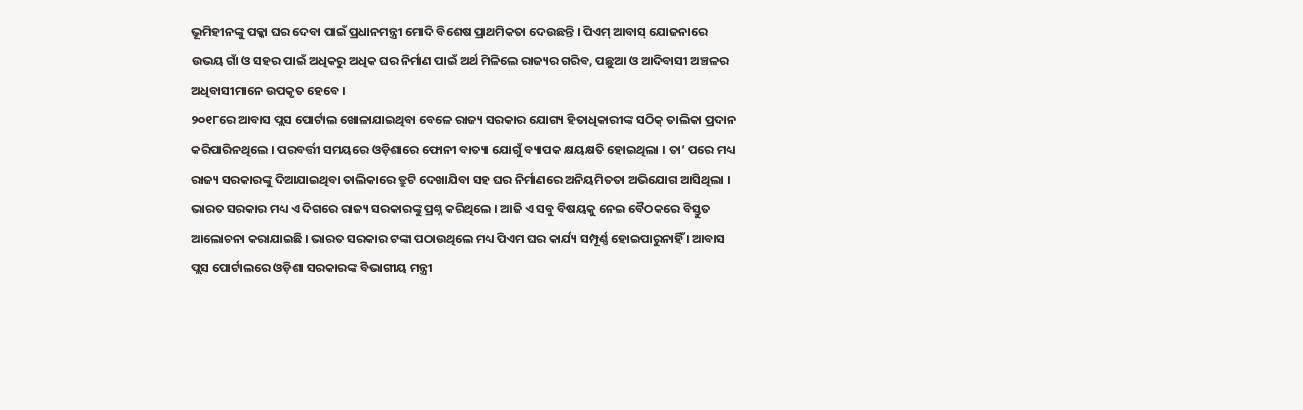ଭୂମିହୀନଙ୍କୁ ପକ୍କା ଘର ଦେବା ପାଇଁ ପ୍ରଧାନମନ୍ତ୍ରୀ ମୋଦି ବିଶେଷ ପ୍ରାଥମିକତା ଦେଉଛନ୍ତି । ପିଏମ୍ ଆବାସ୍ ଯୋଜନାରେ ଉଭୟ ଗାଁ ଓ ସହର ପାଇଁ ଅଧିକରୁ ଅଧିକ ଘର ନିର୍ମାଣ ପାଇଁ ଅର୍ଥ ମିଳିଲେ ରାଜ୍ୟର ଗରିବ, ପଛୁଆ ଓ ଆଦିବାସୀ ଅଞ୍ଚଳର ଅଧିବାସୀମାନେ ଉପକୃତ ହେବେ ।
୨୦୧୮ରେ ଆବାସ ପ୍ଲସ ପୋର୍ଟାଲ ଖୋଳାଯାଇଥିବା ବେଳେ ରାଜ୍ୟ ସରକାର ଯୋଗ୍ୟ ହିତାଧିକାରୀଙ୍କ ସଠିକ୍ ତାଲିକା ପ୍ରଦାନ କରିପାରିନଥିଲେ । ପରବର୍ତ୍ତୀ ସମୟରେ ଓଡ଼ିଶାରେ ଫୋନୀ ବାତ୍ୟା ଯୋଗୁଁ ବ୍ୟାପକ କ୍ଷୟକ୍ଷତି ହୋଇଥିଲା । ତା’ ପରେ ମଧ୍ୟ ରାଜ୍ୟ ସରକାରଙ୍କୁ ଦିଆଯାଇଥିବା ତାଲିକାରେ ତ୍ରୁଟି ଦେଖାଯିବା ସହ ଘର ନିର୍ମାଣରେ ଅନିୟମିତତା ଅଭିଯୋଗ ଆସିଥିଲା । ଭାରତ ସରକାର ମଧ୍ୟ ଏ ଦିଗରେ ରାଜ୍ୟ ସରକାରଙ୍କୁ ପ୍ରଶ୍ନ କରିଥିଲେ । ଆଜି ଏ ସବୁ ବିଷୟକୁ ନେଇ ବୈଠକରେ ବିସ୍ତୁତ ଆଲୋଚନା କରାଯାଇଛି । ଭାରତ ସରକାର ଟଙ୍କା ପଠାଉଥିଲେ ମଧ୍ୟ ପିଏମ ଘର କାର୍ଯ୍ୟ ସମ୍ପୂର୍ଣ୍ଣ ହୋଇପାରୁନାହିଁ । ଆବାସ ପ୍ଲସ ପୋର୍ଟାଲରେ ଓଡ଼ିଶା ସରକାରଙ୍କ ବିଭାଗୀୟ ମନ୍ତ୍ରୀ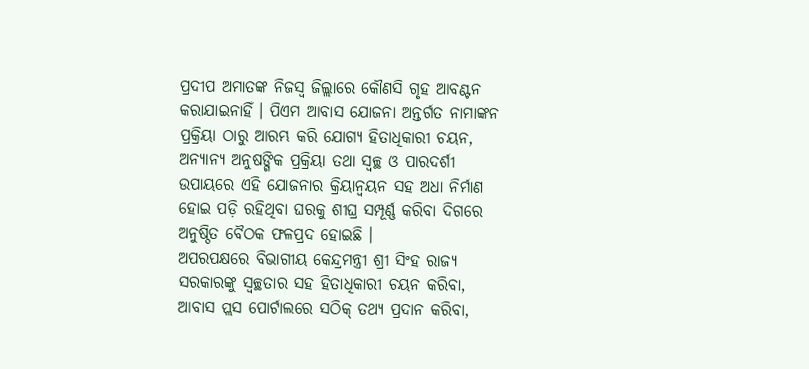ପ୍ରଦୀପ ଅମାତଙ୍କ ନିଜସ୍ୱ ଜିଲ୍ଲାରେ କୌଣସି ଗୃହ ଆବଣ୍ଟନ କରାଯାଇନାହିଁ । ପିଏମ ଆବାସ ଯୋଜନା ଅନ୍ତର୍ଗତ ନାମାଙ୍କନ ପ୍ରକ୍ରିୟା ଠାରୁ ଆରମ୍ଭ କରି ଯୋଗ୍ୟ ହିତାଧିକାରୀ ଚୟନ, ଅନ୍ୟାନ୍ୟ ଅନୁଷଙ୍ଗିକ ପ୍ରକ୍ରିୟା ତଥା ସ୍ୱଚ୍ଛ ଓ ପାରଦର୍ଶୀ ଉପାୟରେ ଏହି ଯୋଜନାର କ୍ରିୟାନ୍ୱୟନ ସହ ଅଧା ନିର୍ମାଣ ହୋଇ ପଡ଼ି ରହିଥିବା ଘରକୁ ଶୀଘ୍ର ସମ୍ପୂର୍ଣ୍ଣ କରିବା ଦିଗରେ ଅନୁଷ୍ଠିତ ବୈଠକ ଫଳପ୍ରଦ ହୋଇଛି ।
ଅପରପକ୍ଷରେ ବିଭାଗୀୟ କେନ୍ଦ୍ରମନ୍ତ୍ରୀ ଶ୍ରୀ ସିଂହ ରାଜ୍ୟ ସରକାରଙ୍କୁ ସ୍ୱଚ୍ଛତାର ସହ ହିତାଧିକାରୀ ଚୟନ କରିବା, ଆବାସ ପ୍ଲସ ପୋର୍ଟାଲରେ ସଠିକ୍ ତଥ୍ୟ ପ୍ରଦାନ କରିବା,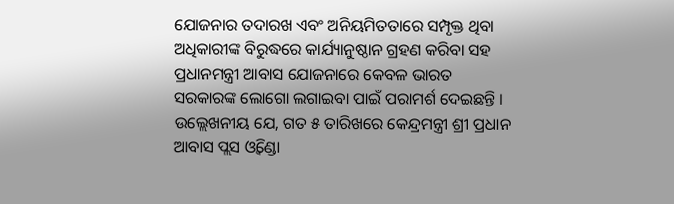ଯୋଜନାର ତଦାରଖ ଏବଂ ଅନିୟମିତତାରେ ସମ୍ପୃକ୍ତ ଥିବା ଅଧିକାରୀଙ୍କ ବିରୁଦ୍ଧରେ କାର୍ଯ୍ୟାନୁଷ୍ଠାନ ଗ୍ରହଣ କରିବା ସହ ପ୍ରଧାନମନ୍ତ୍ରୀ ଆବାସ ଯୋଜନାରେ କେବଳ ଭାରତ ସରକାରଙ୍କ ଲୋଗୋ ଲଗାଇବା ପାଇଁ ପରାମର୍ଶ ଦେଇଛନ୍ତି ।
ଉଲ୍ଲେଖନୀୟ ଯେ, ଗତ ୫ ତାରିଖରେ କେନ୍ଦ୍ରମନ୍ତ୍ରୀ ଶ୍ରୀ ପ୍ରଧାନ ଆବାସ ପ୍ଲସ ଓ୍ୱିଣ୍ଡୋ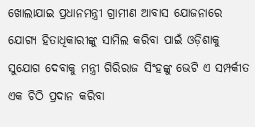ଖୋଲାଯାଇ ପ୍ରଧାନମନ୍ତ୍ରୀ ଗ୍ରାମୀଣ ଆବାସ ଯୋଜନାରେ ଯୋଗ୍ୟ ହିତାଧିକାରୀଙ୍କୁ ସାମିଲ କରିବା ପାଇଁ ଓଡ଼ିଶାକୁ ସୁଯୋଗ ଦେବାକୁ ମନ୍ତ୍ରୀ ଗିରିରାଜ ସିଂହଙ୍କୁ ଭେଟି ଏ ସମ୍ପର୍କୀତ ଏକ ଚିଠି ପ୍ରଦାନ କରିବା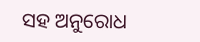ସହ ଅନୁରୋଧ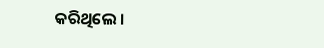କରିଥିଲେ ।